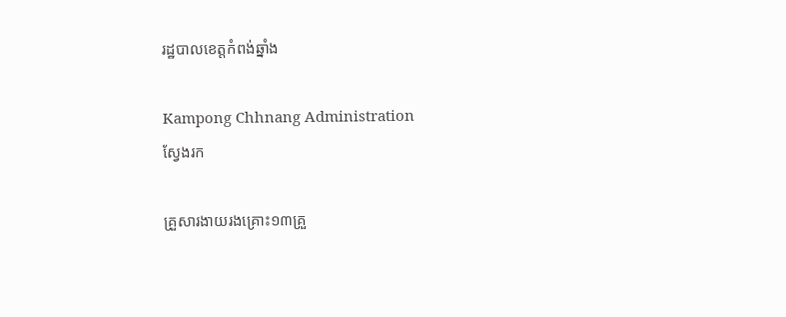រដ្ឋបាលខេត្តកំពង់ឆ្នាំង

Kampong Chhnang Administration
ស្វែងរក

គ្រួសារងាយរងគ្រោះ១៣គ្រួ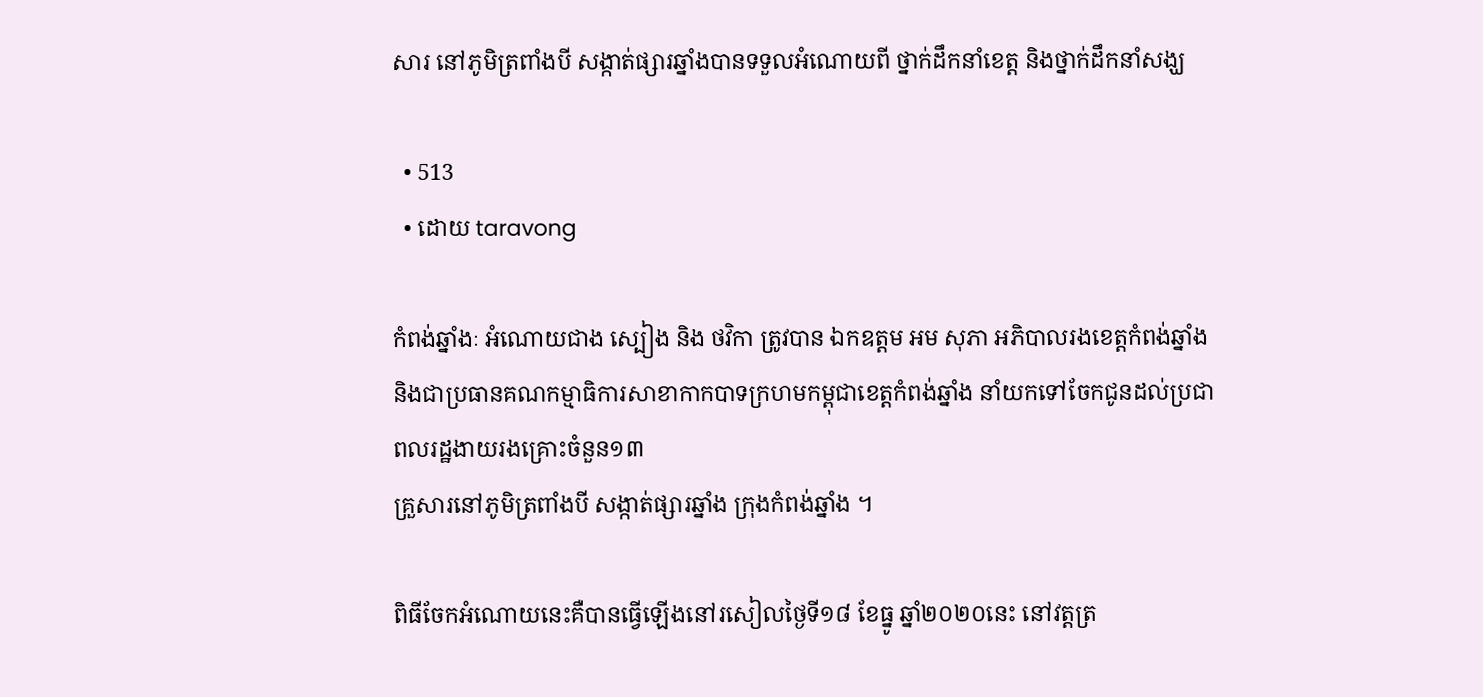សារ នៅភូមិត្រពាំងបី សង្កាត់ផ្សារឆ្នាំងបានទទួលអំណោយពី ថ្នាក់ដឹកនាំខេត្ត និងថ្នាក់ដឹកនាំសង្ឃ

  • 513
  • ដោយ taravong

កំពង់ឆ្នាំងៈ អំណោយជាង ស្បៀង និង ថវិកា ត្រូវបាន ឯកឧត្តម អម សុភា អភិបាលរងខេត្តកំពង់ឆ្នាំងនិងជាប្រធានគណកម្មាធិការសាខាកាកបាទក្រហមកម្ពុជាខេត្តកំពង់ឆ្នាំង នាំយកទៅចែកជូនដល់ប្រជាពលរដ្ឋងាយរងគ្រោះចំនួន១៣
គ្រួសារនៅភូមិត្រពាំងបី សង្កាត់ផ្សារឆ្នាំង ក្រុងកំពង់ឆ្នាំង ។

ពិធីចែកអំណោយនេះគឺបានធ្វើឡើងនៅរសៀលថ្ងៃទី១៨ ខែធ្នូ ឆ្នាំ២០២០នេះ នៅវត្តត្រ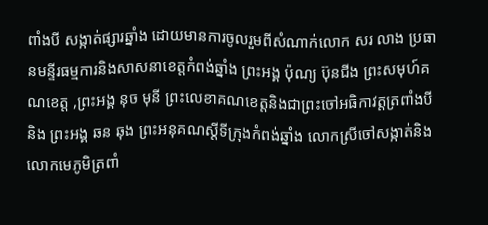ពាំងបី សង្កាត់ផ្សារឆ្នាំង ដោយមានការចូលរួមពីសំណាក់លោក សរ លាង ប្រធានមន្ទីរធម្មការនិងសាសនាខេត្តកំពង់ឆ្នាំង ព្រះអង្គ ប៉ុណ្យ ប៊ុនជីង ព្រះសមុហ៍គណខេត្ត ,ព្រះអង្គ នុច មុនី ព្រះលេខាគណខេត្តនិងជាព្រះចៅអធិកាវត្តត្រពាំងបី និង ព្រះអង្គ ឆន ឆុង ព្រះអនុគណស្តីទីក្រុងកំពង់ឆ្នាំង លោកស្រីចៅសង្កាត់និងលោកមេភូមិត្រពាំ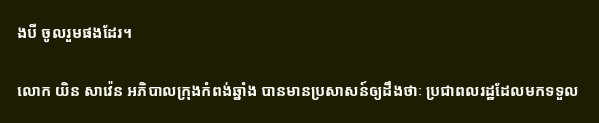ងបី ចូលរួមផងដែរ។

លោក យិន សាវ៉េន អភិបាលក្រុងកំពង់ឆ្នាំង បានមានប្រសាសន៍ឲ្យដឹងថាៈ ប្រជាពលរដ្ឋដែលមកទទួល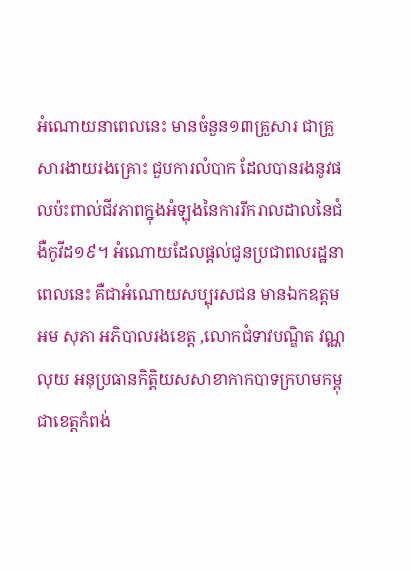អំណោយនាពេលនេះ មានចំនួន១៣គ្រួសារ ជាគ្រួសារងាយរងគ្រោះ ជួបការលំបាក ដែលបានរងនូវផលប៉ះពាល់ជីវភាពក្នុងអំឡុងនៃការរីករាលដាលនៃជំងឺកូវីដ១៩។ អំណោយដែលផ្តល់ជូនប្រជាពលរដ្ឋនាពេលនេះ គឺជាអំណោយសប្បុរសជន មានឯកឧត្តម អម សុភា អភិបាលរងខេត្ត ,លោកជំទាវបណ្ឌិត វណ្ណ លុយ អនុប្រធានកិត្តិយសសាខាកាកបាទក្រហមកម្ពុជាខេត្តកំពង់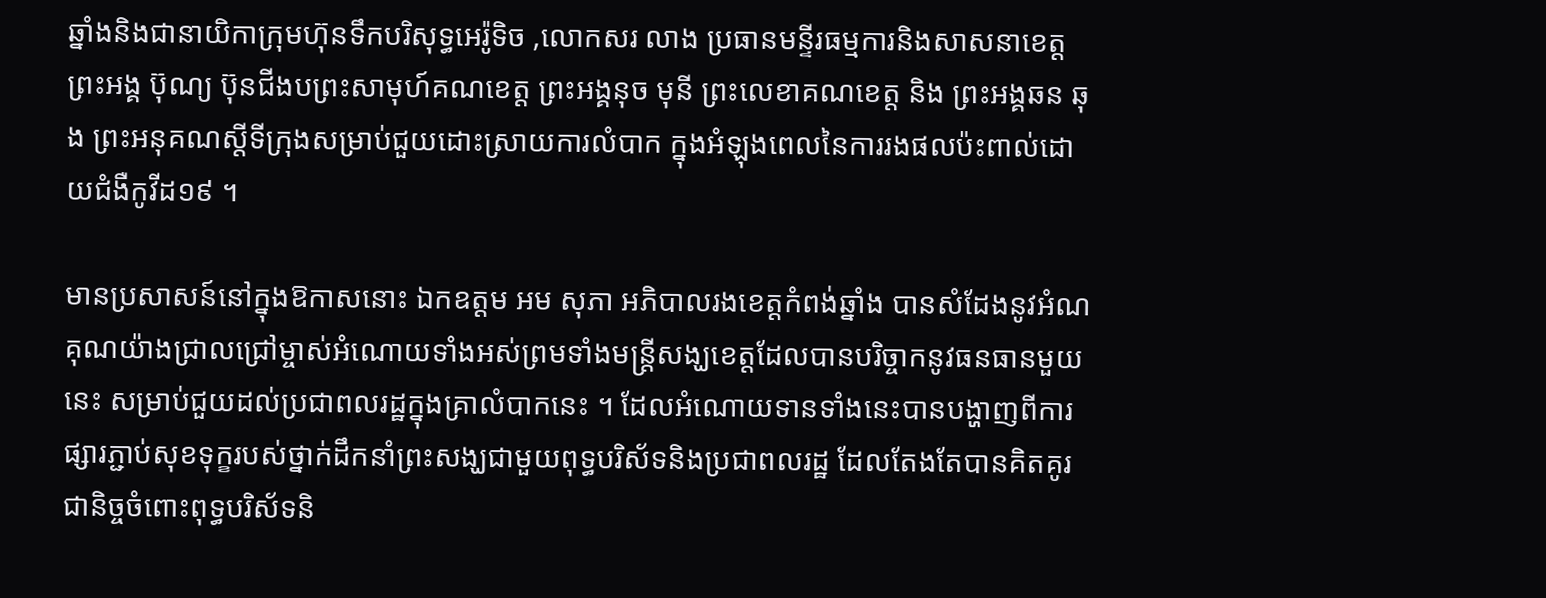ឆ្នាំងនិងជានាយិកាក្រុមហ៊ុនទឹកបរិសុទ្ធអេរ៉ូទិច ,លោកសរ លាង ប្រធានមន្ទីរធម្មការនិងសាសនាខេត្ត ព្រះអង្គ ប៊ុណ្យ ប៊ុនជីងបព្រះសាមុហ៍គណខេត្ត ព្រះអង្គនុច មុនី ព្រះលេខាគណខេត្ត និង ព្រះអង្គឆន ឆុង ព្រះអនុគណស្តីទីក្រុងសម្រាប់ជួយដោះស្រាយការលំបាក ក្នុងអំឡុងពេលនៃការរងផលប៉ះពាល់ដោយជំងឺកូវីដ១៩ ។

មានប្រសាសន៍នៅក្នុងឱកាសនោះ ឯកឧត្តម អម សុភា អភិបាលរងខេត្តកំពង់ឆ្នាំង បានសំដែងនូវអំណគុណយ៉ាងជ្រាលជ្រៅម្ចាស់អំណោយទាំងអស់ព្រមទាំងមន្រ្តីសង្ឃខេត្តដែលបានបរិច្ចាកនូវធនធានមួយនេះ សម្រាប់ជួយដល់ប្រជាពលរដ្ឋក្នុងគ្រាលំបាកនេះ ។ ដែលអំណោយទានទាំងនេះបានបង្ហាញពីការផ្សារភ្ជាប់សុខទុក្ខរបស់ថ្នាក់ដឹកនាំព្រះសង្ឃជាមួយពុទ្ធបរិស័ទនិងប្រជាពលរដ្ឋ ដែលតែងតែបានគិតគូរជានិច្ចចំពោះពុទ្ធបរិស័ទនិ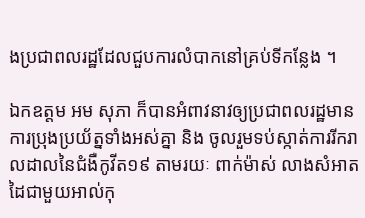ងប្រជាពលរដ្ឋដែលជួបការលំបាកនៅគ្រប់ទីកន្លែង ។

ឯកឧត្តម អម សុភា ក៏បានអំពាវនាវឲ្យប្រជាពលរដ្ឋមានការប្រុងប្រយ័ត្នទាំងអស់គ្នា និង ចូលរួមទប់ស្កាត់ការរីករាលដាលនៃជំងឺកូវីត១៩ តាមរយៈ ពាក់ម៉ាស់ លាងសំអាតដៃជាមួយអាល់កុ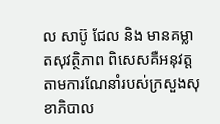ល សាប៊ូ ជែល និង មានគម្លាតសុវត្ថិភាព ពិសេសគឺអនុវត្តតាមការណែនាំរបស់ក្រសួងសុខាភិបាល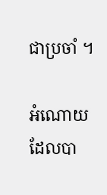ជាប្រចាំ ។

អំណោយដែលបា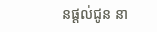នផ្តល់ជូន នា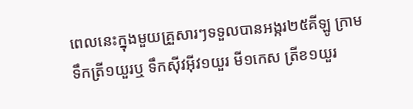ពេលនេះក្នុងមួយគ្រួសារៗទទួលបានអង្ករ២៥គីឡូ ក្រាម ទឹកត្រី១យួរឬ ទឹកស៊ីវអ៊ីវ១យួរ មី១កេស ត្រីខ១យួរ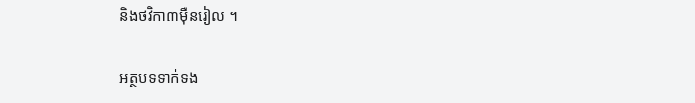និងថវិកា៣ម៉ឺនរៀល ។

អត្ថបទទាក់ទង